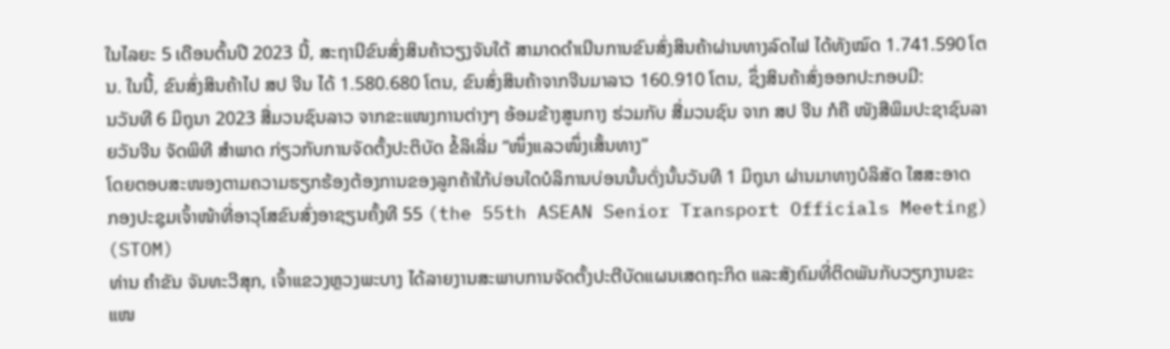ໃນໄລຍະ 5 ເດືອນຕົ້ນປີ 2023 ນີ້, ສະຖານີຂົນສົ່ງສິນຄ້າວຽງຈັນໃຕ້ ສາມາດດຳເນີນການຂົນສົ່ງສິນຄ້າຜ່ານທາງລົດໄຟ ໄດ້ທັງໝົດ 1.741.590 ໂຕນ. ໃນນີ້, ຂົນສົ່ງສິນຄ້າໄປ ສປ ຈີນ ໄດ້ 1.580.680 ໂຕນ, ຂົນສົ່ງສິນຄ້າຈາກຈີນມາລາວ 160.910 ໂຕນ, ຊຶ່ງສິນຄ້າສົ່ງອອກປະກອບມີ:
ນວັນທີ 6 ມິຖຸນາ 2023 ສື່ມວນຊົນລາວ ຈາກຂະແໜງການຕ່າງໆ ອ້ອມຂ້າງສູນກາງ ຮ່ວມກັບ ສື່ມວນຊົນ ຈາກ ສປ ຈີນ ກໍຄື ໜັງສືພິມປະຊາຊົນລາຍວັນຈີນ ຈັດພິທີ ສຳພາດ ກ່ຽວກັບການຈັດຕັ້ງປະຕິບັດ ຂໍ້ລິເລີ່ມ “ໜຶ່ງແລວໜຶ່ງເສັ້ນທາງ”
ໂດຍຕອບສະໜອງຕາມຄວາມຮຽກຮ້ອງຕ້ອງການຂອງລູກຄ້າໃກ້ບ່ອນໃດບໍລິການບ່ອນນັ້ນດັ່ງນັ້ນວັນທີ 1 ມິຖຸນາ ຜ່ານມາທາງບໍລິສັດ ໃສສະອາດ
ກອງປະຊຸມເຈົ້າໜ້າທີ່ອາວຸໂສຂົນສົ່ງອາຊຽນຄັ້ງທີ 55 (the 55th ASEAN Senior Transport Officials Meeting) (STOM)
ທ່ານ ຄຳຂັນ ຈັນທະວີສຸກ, ເຈົ້າແຂວງຫຼວງພະບາງ ໄດ້ລາຍງານສະພາບການຈັດຕັ້ງປະຕີບັດແຜນເສດຖະກິດ ແລະສັງຄົມທີ່ຕິດພັນກັບວຽກງານຂະແໜ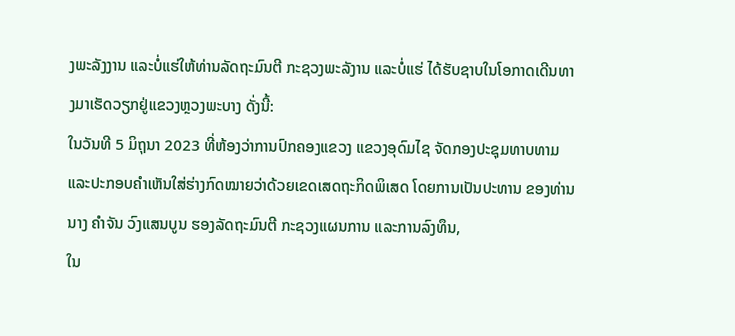ງພະລັງງານ ແລະບໍ່ແຮ່ໃຫ້ທ່ານລັດຖະມົນຕີ ກະຊວງພະລັງານ ແລະບໍ່ແຮ່ ໄດ້ຮັບຊາບໃນໂອກາດເດີນທາງມາເຮັດວຽກຢູ່ແຂວງຫຼວງພະບາງ ດັ່ງນີ້:
ໃນວັນທີ 5 ມິຖຸນາ 2023 ທີ່ຫ້ອງວ່າການປົກຄອງແຂວງ ແຂວງອຸດົມໄຊ ຈັດກອງປະຊຸມທາບທາມ ແລະປະກອບຄຳເຫັນໃສ່ຮ່າງກົດໝາຍວ່າດ້ວຍເຂດເສດຖະກິດພິເສດ ໂດຍການເປັນປະທານ ຂອງທ່ານ ນາງ ຄຳຈັນ ວົງແສນບູນ ຮອງລັດຖະມົນຕີ ກະຊວງແຜນການ ແລະການລົງທຶນ,
ໃນ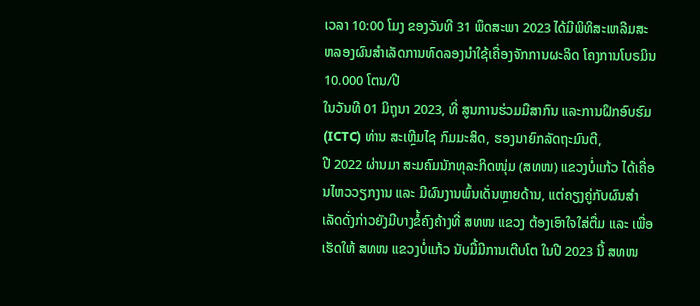ເວລາ 10:00 ໂມງ ຂອງວັນທີ 31 ພຶດສະພາ 2023 ໄດ້ມີພິທິສະເຫລີມສະຫລອງຜົນສໍາເລັດການທົດລອງນໍາໃຊ້ເຄື່ອງຈັກການຜະລິດ ໂຄງການໂບຣມິນ 10.000 ໂຕນ/ປີ
ໃນວັນທີ 01 ມິຖຸນາ 2023, ທີ່ ສູນການຮ່ວມມືສາກົນ ແລະການຝຶກອົບຮົມ (ICTC) ທ່ານ ສະເຫຼີມໄຊ ກົມມະສິດ, ຮອງນາຍົກລັດຖະມົນຕີ,
ປີ 2022 ຜ່ານມາ ສະມຄົມນັກທຸລະກິດໜຸ່ມ (ສທໜ) ແຂວງບໍ່ແກ້ວ ໄດ້ເຄື່ອນໄຫວວຽກງານ ແລະ ມີຜົນງານພົ້ນເດັ່ນຫຼາຍດ້ານ, ແຕ່ຄຽງຄູ່ກັບຜົນສຳເລັດດັ່ງກ່າວຍັງມີບາງຂໍ້ຄົງຄ້າງທີ່ ສທໜ ແຂວງ ຕ້ອງເອົາໃຈໃສ່ຕື່ມ ແລະ ເພື່ອເຮັດໃຫ້ ສທໜ ແຂວງບໍ່ແກ້ວ ນັບມື້ມີການເຕີບໂຕ ໃນປີ 2023 ນີ້ ສທໜ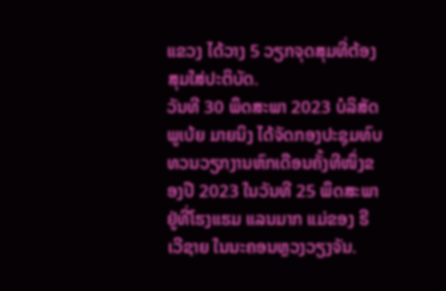ແຂວງ ໄດ້ວາງ 5 ວຽກຈຸດສຸມທີ່ຕ້ອງສຸມໃສ່ປະຕິບັດ.
ວັນທີ 30 ພຶດສະພາ 2023 ບໍລິສັດ ພູເບ້ຍ ມາຍນິງ ໄດ້ຈັດກອງປະຊຸມທົບທວນວຽກງານຫົກເດືອນຄັ້ງທີໜຶ່ງຂອງປີ 2023 ໃນວັນທີ 25 ພຶດສະພາຢູ່ທີ່ໂຮງແຮມ ແລນມາກ ແມ່ຂອງ ຣີເວີຊາຍ ໃນນະຄອນຫຼວງວຽງຈັນ.